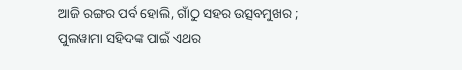ଆଜି ରଙ୍ଗର ପର୍ବ ହୋଲି, ଗାଁଠୁ ସହର ଉତ୍ସବମୁଖର ; ପୁଲୱାମା ସହିଦଙ୍କ ପାଇଁ ଏଥର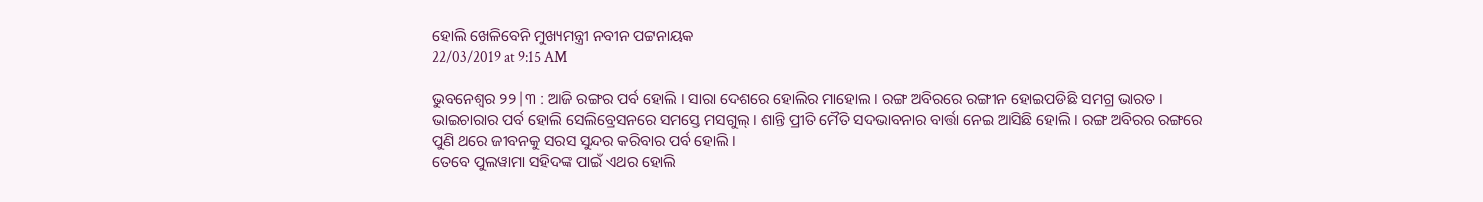ହୋଲି ଖେଳିବେନି ମୁଖ୍ୟମନ୍ତ୍ରୀ ନବୀନ ପଟ୍ଟନାୟକ
22/03/2019 at 9:15 AM

ଭୁବନେଶ୍ବର ୨୨|୩ : ଆଜି ରଙ୍ଗର ପର୍ବ ହୋଲି । ସାରା ଦେଶରେ ହୋଲିର ମାହୋଲ । ରଙ୍ଗ ଅବିରରେ ରଙ୍ଗୀନ ହୋଇପଡିଛି ସମଗ୍ର ଭାରତ । ଭାଇଚାରାର ପର୍ବ ହୋଲି ସେଲିବ୍ରେସନରେ ସମସ୍ତେ ମସଗୁଲ୍ । ଶାନ୍ତି ପ୍ରୀତି ମୈତି ସଦଭାବନାର ବାର୍ତ୍ତା ନେଇ ଆସିଛି ହୋଲି । ରଙ୍ଗ ଅବିରର ରଙ୍ଗରେ ପୁଣି ଥରେ ଜୀବନକୁ ସରସ ସୁନ୍ଦର କରିବାର ପର୍ବ ହୋଲି ।
ତେବେ ପୁଲୱାମା ସହିଦଙ୍କ ପାଇଁ ଏଥର ହୋଲି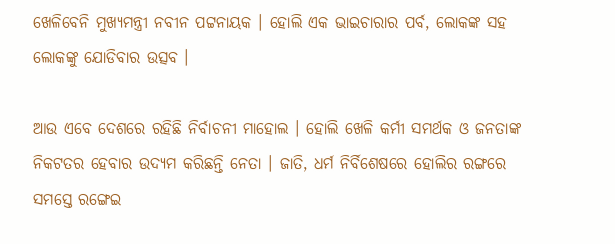ଖେଳିବେନି ମୁଖ୍ୟମନ୍ତ୍ରୀ ନବୀନ ପଟ୍ଟନାୟକ । ହୋଲି ଏକ ଭାଇଚାରାର ପର୍ବ, ଲୋକଙ୍କ ସହ ଲୋକଙ୍କୁ ଯୋଡିବାର ଉତ୍ସବ ।

ଆଉ ଏବେ ଦେଶରେ ରହିଛି ନିର୍ବାଚନୀ ମାହୋଲ । ହୋଲି ଖେଳି କର୍ମୀ ସମର୍ଥକ ଓ ଜନତାଙ୍କ ନିକଟତର ହେବାର ଉଦ୍ୟମ କରିଛନ୍ତି ନେତା । ଜାତି, ଧର୍ମ ନିର୍ବିଶେଷରେ ହୋଲିର ରଙ୍ଗରେ ସମସ୍ତେ ରଙ୍ଗେଇ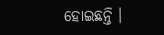ହୋଇଛନ୍ତି ।